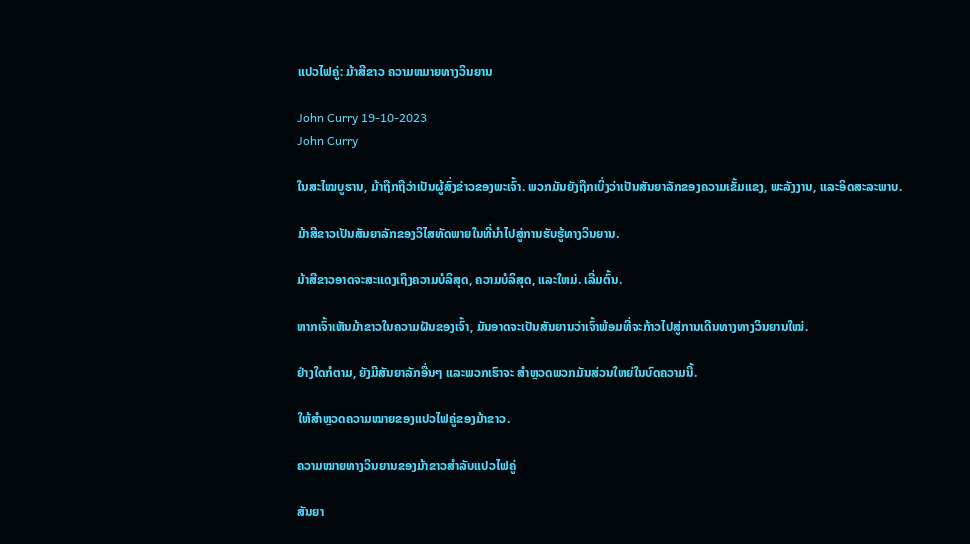ແປວໄຟຄູ່: ມ້າສີຂາວ ຄວາມຫມາຍທາງວິນຍານ

John Curry 19-10-2023
John Curry

ໃນສະໄໝບູຮານ, ມ້າຖືກຖືວ່າເປັນຜູ້ສົ່ງຂ່າວຂອງພະເຈົ້າ. ພວກມັນຍັງຖືກເບິ່ງວ່າເປັນສັນຍາລັກຂອງຄວາມເຂັ້ມແຂງ, ພະລັງງານ, ແລະອິດສະລະພາບ.

ມ້າສີຂາວເປັນສັນຍາລັກຂອງວິໄສທັດພາຍໃນທີ່ນໍາໄປສູ່ການຮັບຮູ້ທາງວິນຍານ.

ມ້າສີຂາວອາດຈະສະແດງເຖິງຄວາມບໍລິສຸດ, ຄວາມບໍລິສຸດ, ແລະໃຫມ່. ເລີ່ມຕົ້ນ.

ຫາກເຈົ້າເຫັນມ້າຂາວໃນຄວາມຝັນຂອງເຈົ້າ, ມັນອາດຈະເປັນສັນຍານວ່າເຈົ້າພ້ອມທີ່ຈະກ້າວໄປສູ່ການເດີນທາງທາງວິນຍານໃໝ່.

ຢ່າງໃດກໍຕາມ, ຍັງມີສັນຍາລັກອື່ນໆ ແລະພວກເຮົາຈະ ສຳຫຼວດພວກມັນສ່ວນໃຫຍ່ໃນບົດຄວາມນີ້.

ໃຫ້ສຳຫຼວດຄວາມໝາຍຂອງແປວໄຟຄູ່ຂອງມ້າຂາວ.

ຄວາມໝາຍທາງວິນຍານຂອງມ້າຂາວສຳລັບແປວໄຟຄູ່

ສັນຍາ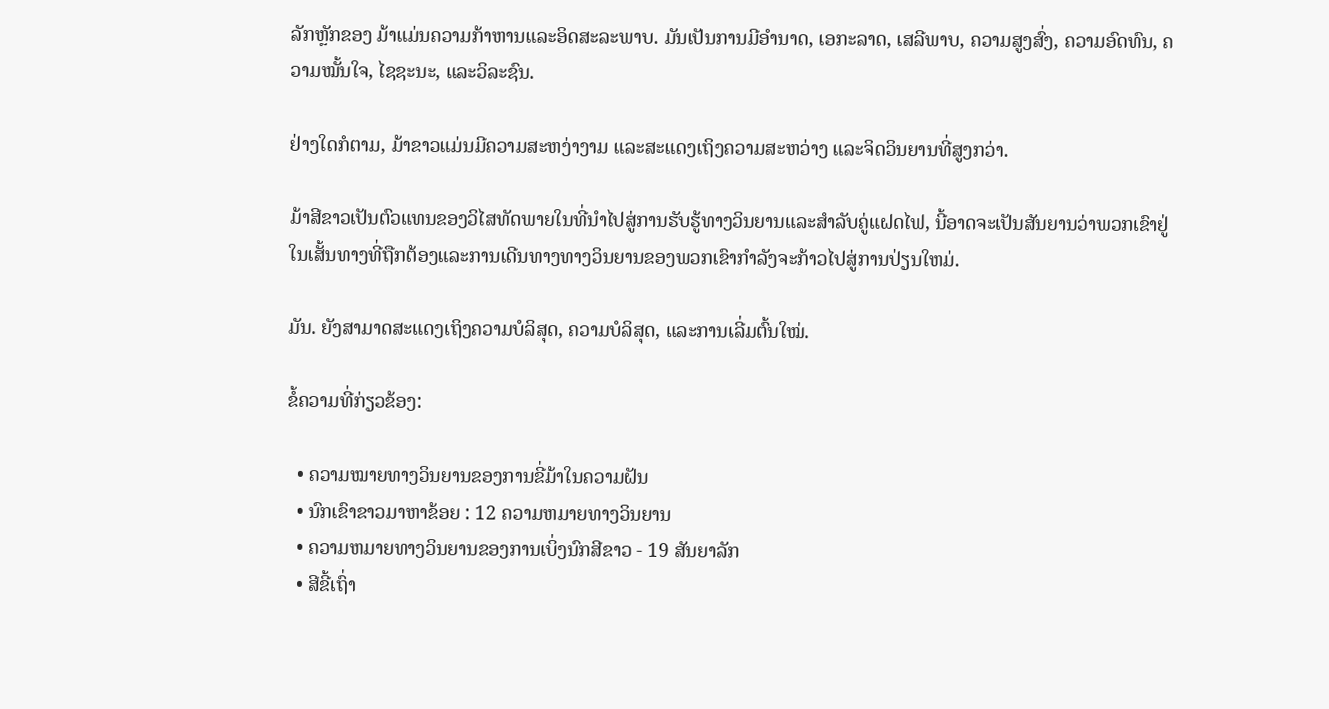ລັກຫຼັກຂອງ ມ້າແມ່ນຄວາມກ້າຫານແລະອິດສະລະພາບ. ມັນເປັນການມີອຳນາດ, ເອກະລາດ, ເສລີພາບ, ຄວາມສູງສົ່ງ, ຄວາມອົດທົນ, ຄວາມໝັ້ນໃຈ, ໄຊຊະນະ, ແລະວິລະຊົນ.

ຢ່າງໃດກໍຕາມ, ມ້າຂາວແມ່ນມີຄວາມສະຫງ່າງາມ ແລະສະແດງເຖິງຄວາມສະຫວ່າງ ແລະຈິດວິນຍານທີ່ສູງກວ່າ.

ມ້າສີຂາວເປັນຕົວແທນຂອງວິໄສທັດພາຍໃນທີ່ນໍາໄປສູ່ການຮັບຮູ້ທາງວິນຍານແລະສໍາລັບຄູ່ແຝດໄຟ, ນີ້ອາດຈະເປັນສັນຍານວ່າພວກເຂົາຢູ່ໃນເສັ້ນທາງທີ່ຖືກຕ້ອງແລະການເດີນທາງທາງວິນຍານຂອງພວກເຂົາກໍາລັງຈະກ້າວໄປສູ່ການປ່ຽນໃຫມ່.

ມັນ. ຍັງສາມາດສະແດງເຖິງຄວາມບໍລິສຸດ, ຄວາມບໍລິສຸດ, ແລະການເລີ່ມຕົ້ນໃໝ່.

ຂໍ້ຄວາມທີ່ກ່ຽວຂ້ອງ:

  • ຄວາມໝາຍທາງວິນຍານຂອງການຂີ່ມ້າໃນຄວາມຝັນ
  • ນົກເຂົາຂາວມາຫາຂ້ອຍ : 12 ຄວາມຫມາຍທາງວິນຍານ
  • ຄວາມຫມາຍທາງວິນຍານຂອງການເບິ່ງນົກສີຂາວ - 19 ສັນຍາລັກ
  • ສີຂີ້ເຖົ່າ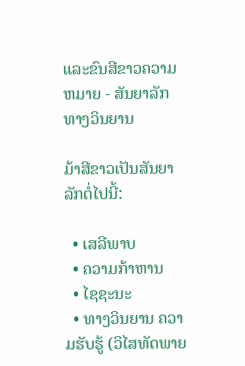ແລະຂົນສີຂາວຄວາມຫມາຍ - ສັນຍາລັກທາງວິນຍານ

ມ້າສີຂາວເປັນສັນຍາລັກຕໍ່ໄປນີ້:

  • ເສລີພາບ
  • ຄວາມກ້າຫານ
  • ໄຊຊະນະ
  • ທາງວິນຍານ ຄວາມຮັບຮູ້ (ວິໄສທັດພາຍ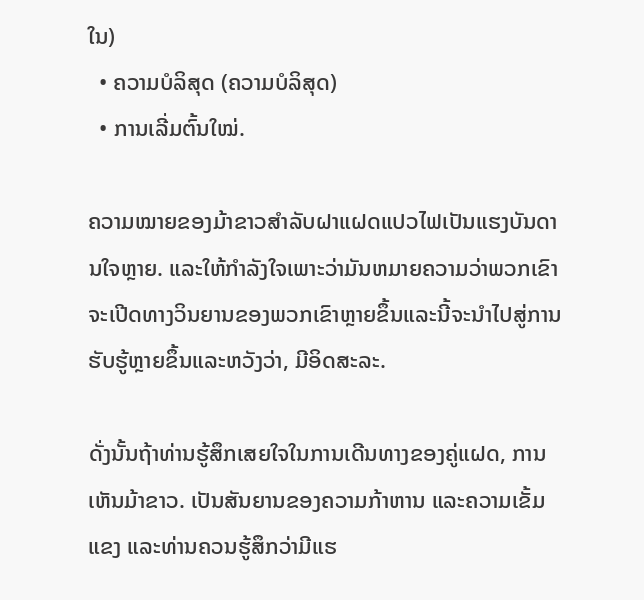ໃນ)
  • ຄວາມບໍລິສຸດ (ຄວາມບໍລິສຸດ)
  • ການເລີ່ມຕົ້ນໃໝ່.

ຄວາມໝາຍຂອງມ້າຂາວສຳລັບຝາແຝດແປວໄຟເປັນແຮງບັນດານໃຈຫຼາຍ. ແລະໃຫ້ກໍາລັງໃຈເພາະວ່າມັນຫມາຍຄວາມວ່າພວກເຂົາຈະເປີດທາງວິນຍານຂອງພວກເຂົາຫຼາຍຂຶ້ນແລະນີ້ຈະນໍາໄປສູ່ການຮັບຮູ້ຫຼາຍຂຶ້ນແລະຫວັງວ່າ, ມີອິດສະລະ.

ດັ່ງນັ້ນຖ້າທ່ານຮູ້ສຶກເສຍໃຈໃນການເດີນທາງຂອງຄູ່ແຝດ, ການເຫັນມ້າຂາວ. ເປັນສັນຍານຂອງຄວາມກ້າຫານ ແລະຄວາມເຂັ້ມແຂງ ແລະທ່ານຄວນຮູ້ສຶກວ່າມີແຮ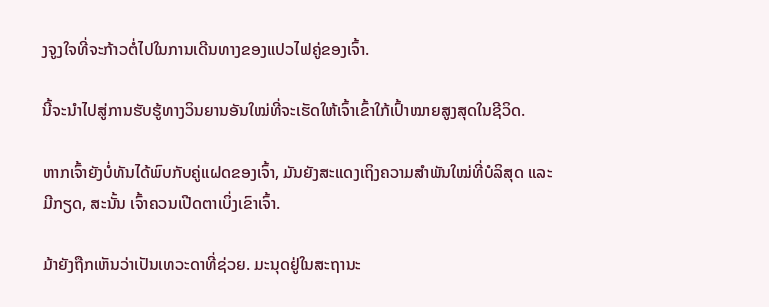ງຈູງໃຈທີ່ຈະກ້າວຕໍ່ໄປໃນການເດີນທາງຂອງແປວໄຟຄູ່ຂອງເຈົ້າ.

ນີ້ຈະນໍາໄປສູ່ການຮັບຮູ້ທາງວິນຍານອັນໃໝ່ທີ່ຈະເຮັດໃຫ້ເຈົ້າເຂົ້າໃກ້ເປົ້າໝາຍສູງສຸດໃນຊີວິດ.

ຫາກເຈົ້າຍັງບໍ່ທັນໄດ້ພົບກັບຄູ່ແຝດຂອງເຈົ້າ, ມັນຍັງສະແດງເຖິງຄວາມສຳພັນໃໝ່ທີ່ບໍລິສຸດ ແລະ ມີກຽດ, ສະນັ້ນ ເຈົ້າຄວນເປີດຕາເບິ່ງເຂົາເຈົ້າ.

ມ້າຍັງຖືກເຫັນວ່າເປັນເທວະດາທີ່ຊ່ວຍ. ມະນຸດຢູ່ໃນສະຖານະ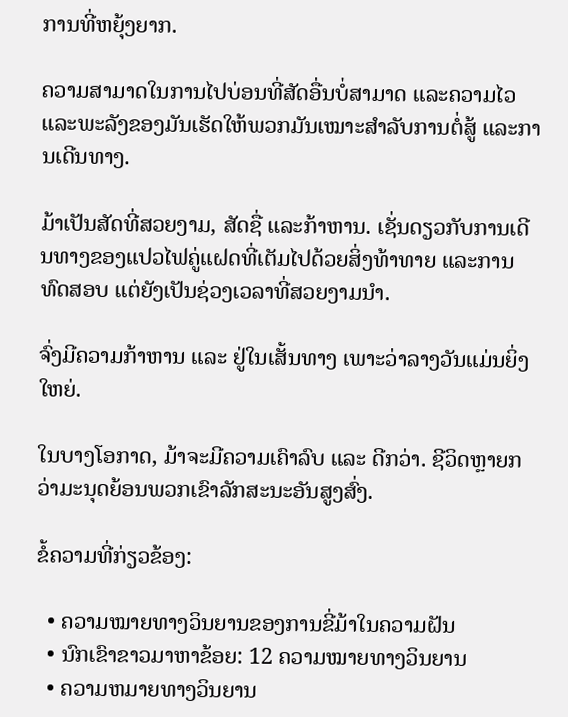ການທີ່ຫຍຸ້ງຍາກ.

ຄວາມສາມາດໃນການໄປບ່ອນທີ່ສັດອື່ນບໍ່ສາມາດ ແລະຄວາມໄວ ແລະພະລັງຂອງມັນເຮັດໃຫ້ພວກມັນເໝາະສຳລັບການຕໍ່ສູ້ ແລະການເດີນທາງ.

ມ້າເປັນສັດທີ່ສວຍງາມ, ສັດຊື່ ແລະກ້າຫານ. ເຊັ່ນດຽວກັບການເດີນທາງຂອງແປວໄຟຄູ່ແຝດທີ່ເຕັມໄປດ້ວຍສິ່ງທ້າທາຍ ແລະການທົດສອບ ແຕ່ຍັງເປັນຊ່ວງເວລາທີ່ສວຍງາມນຳ.

ຈົ່ງມີຄວາມກ້າຫານ ແລະ ຢູ່ໃນເສັ້ນທາງ ເພາະວ່າລາງວັນແມ່ນຍິ່ງໃຫຍ່.

ໃນບາງໂອກາດ, ມ້າຈະມີຄວາມເຄົາລົບ ແລະ ດີກວ່າ. ຊີວິດຫຼາຍກວ່າມະນຸດຍ້ອນພວກເຂົາລັກສະນະອັນສູງສົ່ງ.

ຂໍ້ຄວາມທີ່ກ່ຽວຂ້ອງ:

  • ຄວາມໝາຍທາງວິນຍານຂອງການຂີ່ມ້າໃນຄວາມຝັນ
  • ນົກເຂົາຂາວມາຫາຂ້ອຍ: 12 ຄວາມໝາຍທາງວິນຍານ
  • ຄວາມຫມາຍທາງວິນຍານ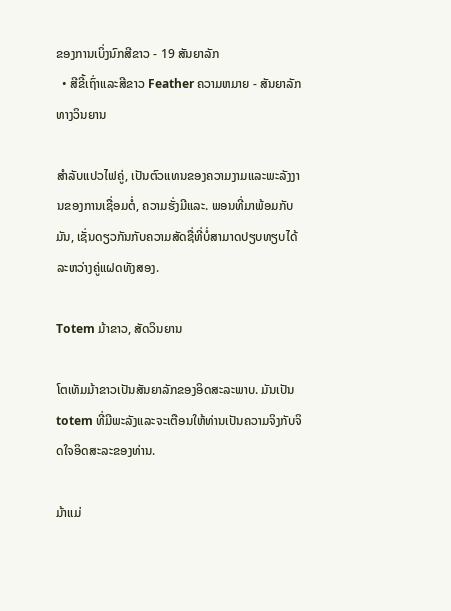ຂອງການເບິ່ງນົກສີຂາວ - 19 ສັນຍາລັກ
  • ສີຂີ້ເຖົ່າແລະສີຂາວ Feather ຄວາມຫມາຍ - ສັນຍາລັກທາງວິນຍານ

ສໍາລັບແປວໄຟຄູ່, ເປັນຕົວແທນຂອງຄວາມງາມແລະພະລັງງານຂອງການເຊື່ອມຕໍ່, ຄວາມຮັ່ງມີແລະ. ພອນທີ່ມາພ້ອມກັບມັນ, ເຊັ່ນດຽວກັນກັບຄວາມສັດຊື່ທີ່ບໍ່ສາມາດປຽບທຽບໄດ້ລະຫວ່າງຄູ່ແຝດທັງສອງ.

Totem ມ້າຂາວ, ສັດວິນຍານ

ໂຕເທັມມ້າຂາວເປັນສັນຍາລັກຂອງອິດສະລະພາບ. ມັນເປັນ totem ທີ່ມີພະລັງແລະຈະເຕືອນໃຫ້ທ່ານເປັນຄວາມຈິງກັບຈິດໃຈອິດສະລະຂອງທ່ານ.

ມ້າແມ່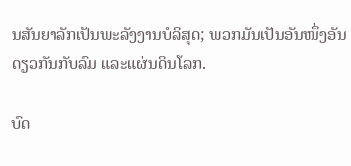ນສັນຍາລັກເປັນພະລັງງານບໍລິສຸດ; ພວກມັນເປັນອັນໜຶ່ງອັນດຽວກັນກັບລົມ ແລະແຜ່ນດິນໂລກ.

ບົດ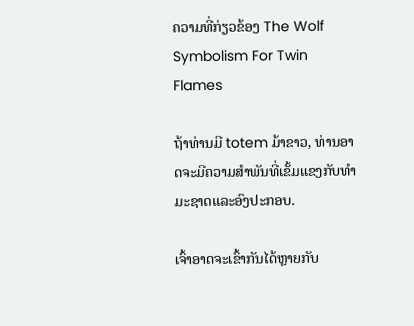ຄວາມທີ່ກ່ຽວຂ້ອງ The Wolf Symbolism For Twin Flames

ຖ້າທ່ານມີ totem ມ້າຂາວ, ທ່ານອາດຈະມີຄວາມສໍາພັນທີ່ເຂັ້ມແຂງກັບທໍາມະຊາດແລະອົງປະກອບ.

ເຈົ້າອາດຈະເຂົ້າກັນໄດ້ຫຼາຍກັບ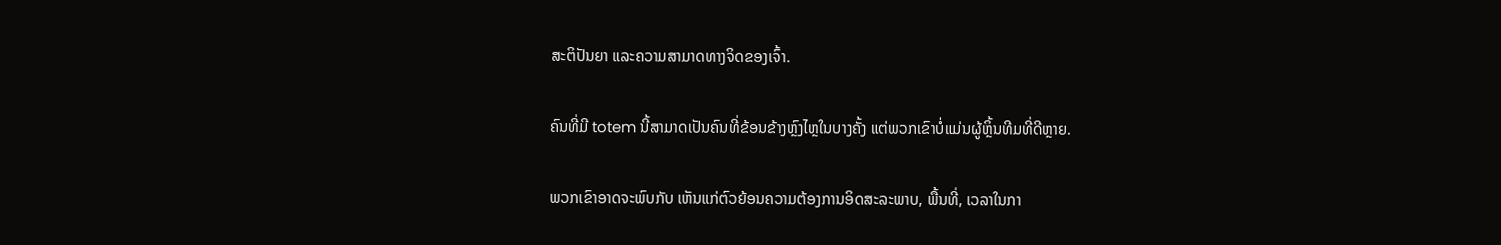ສະຕິປັນຍາ ແລະຄວາມສາມາດທາງຈິດຂອງເຈົ້າ.

ຄົນທີ່ມີ totem ນີ້ສາມາດເປັນຄົນທີ່ຂ້ອນຂ້າງຫຼົງໄຫຼໃນບາງຄັ້ງ ແຕ່ພວກເຂົາບໍ່ແມ່ນຜູ້ຫຼິ້ນທີມທີ່ດີຫຼາຍ.

ພວກເຂົາອາດຈະພົບກັບ ເຫັນແກ່ຕົວຍ້ອນຄວາມຕ້ອງການອິດສະລະພາບ, ພື້ນທີ່, ເວລາໃນກາ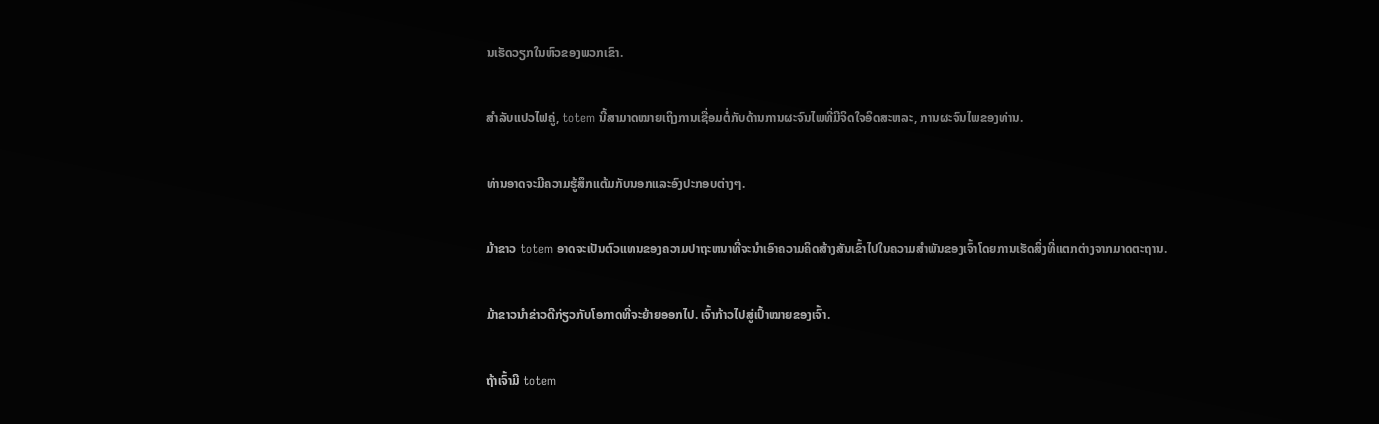ນເຮັດວຽກໃນຫົວຂອງພວກເຂົາ.

ສຳລັບແປວໄຟຄູ່, totem ນີ້ສາມາດໝາຍເຖິງການເຊື່ອມຕໍ່ກັບດ້ານການຜະຈົນໄພທີ່ມີຈິດໃຈອິດສະຫລະ, ການຜະຈົນໄພຂອງທ່ານ.

ທ່ານອາດຈະມີຄວາມຮູ້ສຶກແຕ້ມກັບນອກແລະອົງປະກອບຕ່າງໆ.

ມ້າຂາວ totem ອາດຈະເປັນຕົວແທນຂອງຄວາມປາຖະຫນາທີ່ຈະນໍາເອົາຄວາມຄິດສ້າງສັນເຂົ້າໄປໃນຄວາມສໍາພັນຂອງເຈົ້າໂດຍການເຮັດສິ່ງທີ່ແຕກຕ່າງຈາກມາດຕະຖານ.

ມ້າຂາວນໍາຂ່າວດີກ່ຽວກັບໂອກາດທີ່ຈະຍ້າຍອອກໄປ. ເຈົ້າກ້າວໄປສູ່ເປົ້າໝາຍຂອງເຈົ້າ.

ຖ້າເຈົ້າມີ totem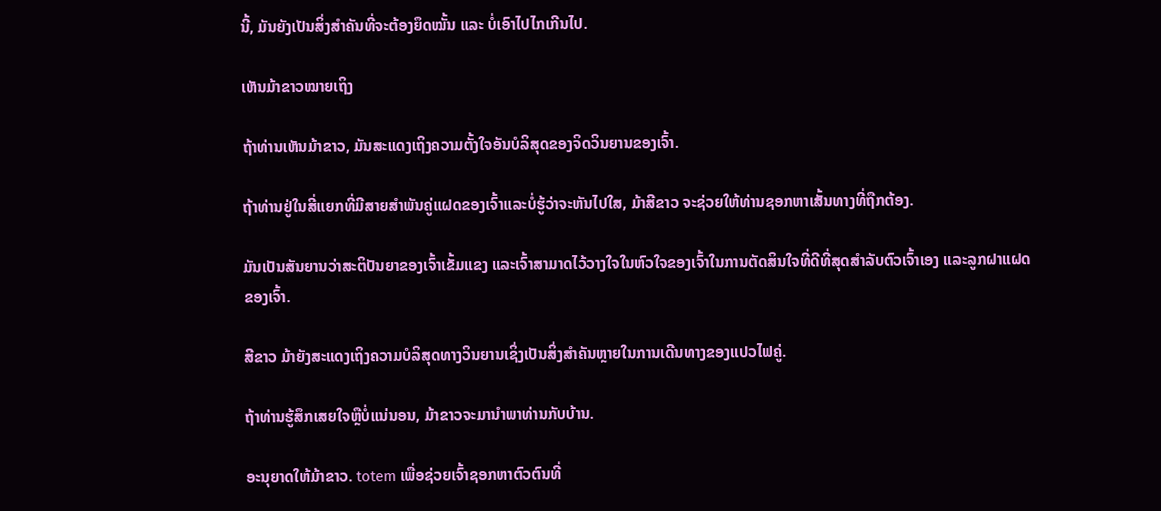ນີ້, ມັນຍັງເປັນສິ່ງສຳຄັນທີ່ຈະຕ້ອງຍຶດໝັ້ນ ແລະ ບໍ່ເອົາໄປໄກເກີນໄປ.

ເຫັນມ້າຂາວໝາຍເຖິງ

ຖ້າທ່ານເຫັນມ້າຂາວ, ມັນສະແດງເຖິງຄວາມຕັ້ງໃຈອັນບໍລິສຸດຂອງຈິດວິນຍານຂອງເຈົ້າ.

ຖ້າທ່ານຢູ່ໃນສີ່ແຍກທີ່ມີສາຍສໍາພັນຄູ່ແຝດຂອງເຈົ້າແລະບໍ່ຮູ້ວ່າຈະຫັນໄປໃສ, ມ້າສີຂາວ ຈະຊ່ວຍໃຫ້ທ່ານຊອກຫາເສັ້ນທາງທີ່ຖືກຕ້ອງ.

ມັນເປັນສັນຍານວ່າສະຕິປັນຍາຂອງເຈົ້າເຂັ້ມແຂງ ແລະເຈົ້າສາມາດໄວ້ວາງໃຈໃນຫົວໃຈຂອງເຈົ້າໃນການຕັດສິນໃຈທີ່ດີທີ່ສຸດສໍາລັບຕົວເຈົ້າເອງ ແລະລູກຝາແຝດຂອງເຈົ້າ.

ສີຂາວ ມ້າຍັງສະແດງເຖິງຄວາມບໍລິສຸດທາງວິນຍານເຊິ່ງເປັນສິ່ງສໍາຄັນຫຼາຍໃນການເດີນທາງຂອງແປວໄຟຄູ່.

ຖ້າທ່ານຮູ້ສຶກເສຍໃຈຫຼືບໍ່ແນ່ນອນ, ມ້າຂາວຈະມານໍາພາທ່ານກັບບ້ານ.

ອະນຸຍາດໃຫ້ມ້າຂາວ. totem ເພື່ອຊ່ວຍເຈົ້າຊອກຫາຕົວຕົນທີ່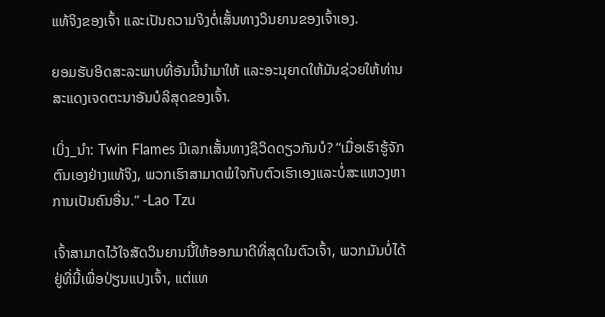ແທ້ຈິງຂອງເຈົ້າ ແລະເປັນຄວາມຈິງຕໍ່ເສັ້ນທາງວິນຍານຂອງເຈົ້າເອງ.

ຍອມຮັບອິດສະລະພາບທີ່ອັນນີ້ນໍາມາໃຫ້ ແລະອະນຸຍາດໃຫ້ມັນຊ່ວຍໃຫ້ທ່ານສະແດງເຈດຕະນາອັນບໍລິສຸດຂອງເຈົ້າ.

ເບິ່ງ_ນຳ: Twin Flames ມີເລກເສັ້ນທາງຊີວິດດຽວກັນບໍ? “ເມື່ອເຮົາຮູ້ຈັກຕົນເອງຢ່າງແທ້ຈິງ, ພວກເຮົາສາມາດພໍໃຈກັບຕົວເຮົາເອງແລະບໍ່ສະແຫວງຫາການເປັນຄົນອື່ນ.” -Lao Tzu

ເຈົ້າສາມາດໄວ້ໃຈສັດວິນຍານນີ້ໃຫ້ອອກມາດີທີ່ສຸດໃນຕົວເຈົ້າ, ພວກມັນບໍ່ໄດ້ຢູ່ທີ່ນີ້ເພື່ອປ່ຽນແປງເຈົ້າ, ແຕ່ແທ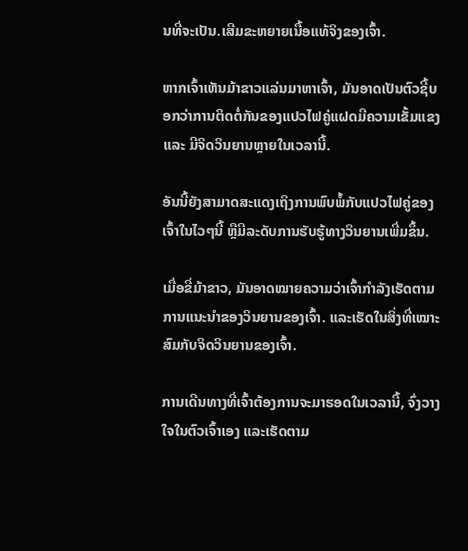ນທີ່ຈະເປັນ.ເສີມຂະຫຍາຍເນື້ອແທ້ຈິງຂອງເຈົ້າ.

ຫາກເຈົ້າເຫັນມ້າຂາວແລ່ນມາຫາເຈົ້າ, ມັນອາດເປັນຕົວຊີ້ບອກວ່າການຕິດຕໍ່ກັນຂອງແປວໄຟຄູ່ແຝດມີຄວາມເຂັ້ມແຂງ ແລະ ມີຈິດວິນຍານຫຼາຍໃນເວລານີ້.

ອັນນີ້ຍັງສາມາດສະແດງເຖິງການພົບພໍ້ກັບແປວໄຟຄູ່ຂອງເຈົ້າໃນໄວໆນີ້ ຫຼືມີລະດັບການຮັບຮູ້ທາງວິນຍານເພີ່ມຂຶ້ນ.

ເມື່ອຂີ່ມ້າຂາວ, ມັນອາດໝາຍຄວາມວ່າເຈົ້າກຳລັງເຮັດຕາມການແນະນຳຂອງວິນຍານຂອງເຈົ້າ. ແລະເຮັດໃນສິ່ງທີ່ເໝາະສົມກັບຈິດວິນຍານຂອງເຈົ້າ.

ການເດີນທາງທີ່ເຈົ້າຕ້ອງການຈະມາຮອດໃນເວລານີ້, ຈົ່ງວາງໃຈໃນຕົວເຈົ້າເອງ ແລະເຮັດຕາມ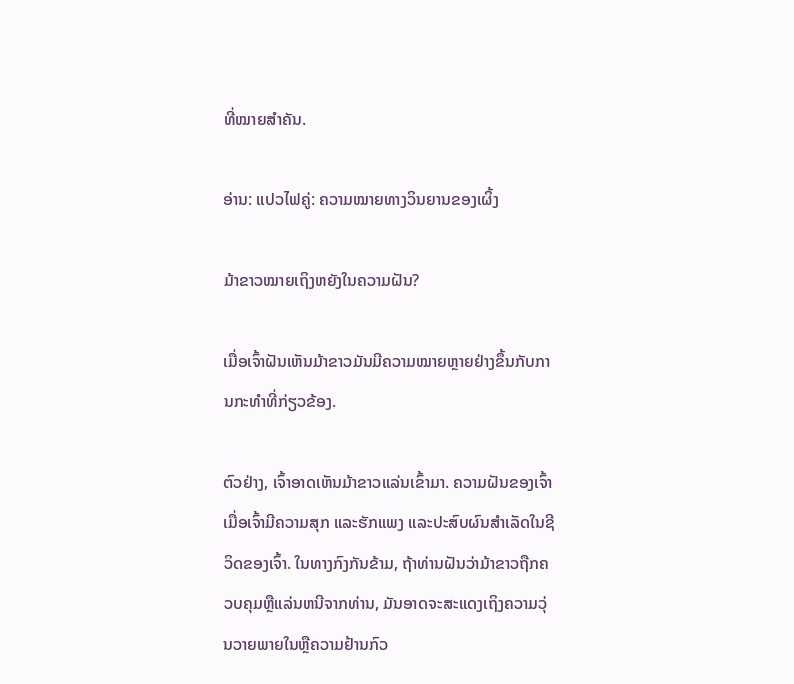ທີ່ໝາຍສຳຄັນ.

ອ່ານ: ແປວໄຟຄູ່: ຄວາມໝາຍທາງວິນຍານຂອງເຜິ້ງ

ມ້າຂາວໝາຍເຖິງຫຍັງໃນຄວາມຝັນ?

ເມື່ອເຈົ້າຝັນເຫັນມ້າຂາວມັນມີຄວາມໝາຍຫຼາຍຢ່າງຂຶ້ນກັບການກະທຳທີ່ກ່ຽວຂ້ອງ.

ຕົວຢ່າງ, ເຈົ້າອາດເຫັນມ້າຂາວແລ່ນເຂົ້າມາ. ຄວາມຝັນຂອງເຈົ້າເມື່ອເຈົ້າມີຄວາມສຸກ ແລະຮັກແພງ ແລະປະສົບຜົນສໍາເລັດໃນຊີວິດຂອງເຈົ້າ. ໃນທາງກົງກັນຂ້າມ, ຖ້າທ່ານຝັນວ່າມ້າຂາວຖືກຄວບຄຸມຫຼືແລ່ນຫນີຈາກທ່ານ, ມັນອາດຈະສະແດງເຖິງຄວາມວຸ່ນວາຍພາຍໃນຫຼືຄວາມຢ້ານກົວ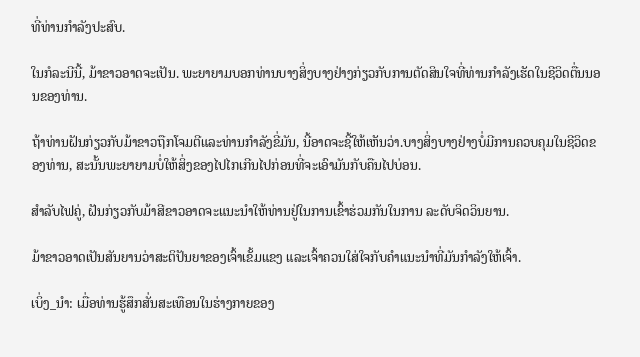ທີ່ທ່ານກໍາລັງປະສົບ.

ໃນກໍລະນີນີ້, ມ້າຂາວອາດຈະເປັນ. ພະຍາຍາມບອກທ່ານບາງສິ່ງບາງຢ່າງກ່ຽວກັບການຕັດສິນໃຈທີ່ທ່ານກໍາລັງເຮັດໃນຊີວິດຕື່ນນອນຂອງທ່ານ.

ຖ້າທ່ານຝັນກ່ຽວກັບມ້າຂາວຖືກໂຈມຕີແລະທ່ານກໍາລັງຂີ່ມັນ, ນີ້ອາດຈະຊີ້ໃຫ້ເຫັນວ່າ.ບາງສິ່ງບາງຢ່າງບໍ່ມີການຄວບຄຸມໃນຊີວິດຂອງທ່ານ, ສະນັ້ນພະຍາຍາມບໍ່ໃຫ້ສິ່ງຂອງໄປໄກເກີນໄປກ່ອນທີ່ຈະເອົາມັນກັບຄືນໄປບ່ອນ.

ສໍາລັບໄຟຄູ່, ຝັນກ່ຽວກັບມ້າສີຂາວອາດຈະແນະນໍາໃຫ້ທ່ານຢູ່ໃນການເຂົ້າຮ່ວມກັນໃນການ ລະດັບຈິດວິນຍານ.

ມ້າຂາວອາດເປັນສັນຍານວ່າສະຕິປັນຍາຂອງເຈົ້າເຂັ້ມແຂງ ແລະເຈົ້າຄວນໃສ່ໃຈກັບຄຳແນະນຳທີ່ມັນກຳລັງໃຫ້ເຈົ້າ.

ເບິ່ງ_ນຳ: ເມື່ອທ່ານຮູ້ສຶກສັ່ນສະເທືອນໃນຮ່າງກາຍຂອງ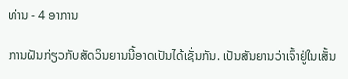ທ່ານ - 4 ອາການ

ການຝັນກ່ຽວກັບສັດວິນຍານນີ້ອາດເປັນໄດ້ເຊັ່ນກັນ. ເປັນສັນຍານວ່າເຈົ້າຢູ່ໃນເສັ້ນ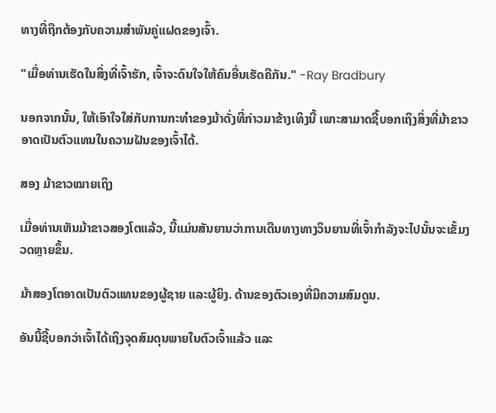ທາງທີ່ຖືກຕ້ອງກັບຄວາມສຳພັນຄູ່ແຝດຂອງເຈົ້າ.

"ເມື່ອທ່ານເຮັດໃນສິ່ງທີ່ເຈົ້າຮັກ, ເຈົ້າຈະດົນໃຈໃຫ້ຄົນອື່ນເຮັດຄືກັນ." -Ray Bradbury

ນອກຈາກນັ້ນ, ໃຫ້ເອົາໃຈໃສ່ກັບການກະທຳຂອງມ້າດັ່ງທີ່ກ່າວມາຂ້າງເທິງນີ້ ເພາະສາມາດຊີ້ບອກເຖິງສິ່ງທີ່ມ້າຂາວອາດເປັນຕົວແທນໃນຄວາມຝັນຂອງເຈົ້າໄດ້.

ສອງ ມ້າຂາວໝາຍເຖິງ

ເມື່ອທ່ານເຫັນມ້າຂາວສອງໂຕແລ້ວ, ນີ້ແມ່ນສັນຍານວ່າການເດີນທາງທາງວິນຍານທີ່ເຈົ້າກຳລັງຈະໄປນັ້ນຈະເຂັ້ມງວດຫຼາຍຂຶ້ນ.

ມ້າສອງໂຕອາດເປັນຕົວແທນຂອງຜູ້ຊາຍ ແລະຜູ້ຍິງ. ດ້ານຂອງຕົວເອງທີ່ມີຄວາມສົມດູນ.

ອັນນີ້ຊີ້ບອກວ່າເຈົ້າໄດ້ເຖິງຈຸດສົມດຸນພາຍໃນຕົວເຈົ້າແລ້ວ ແລະ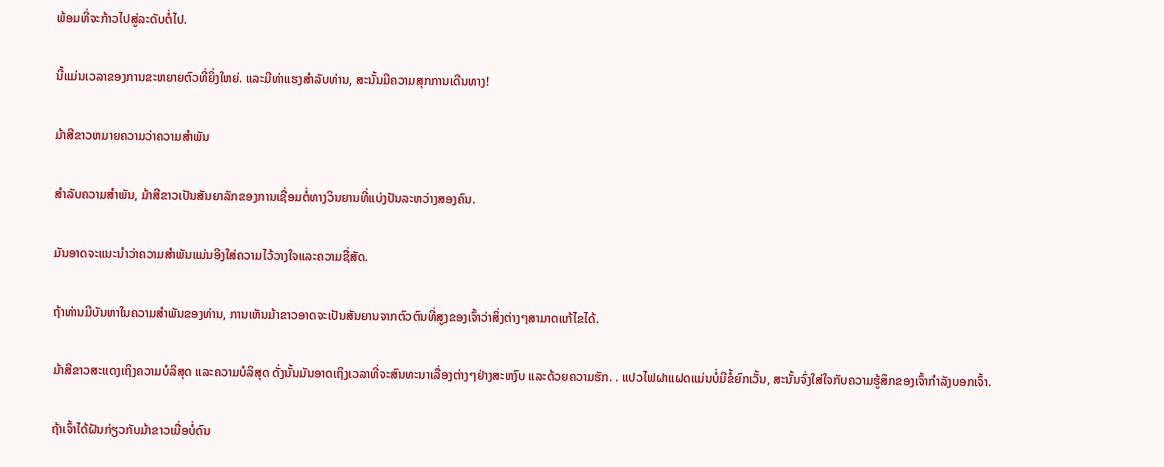ພ້ອມທີ່ຈະກ້າວໄປສູ່ລະດັບຕໍ່ໄປ.

ນີ້ແມ່ນເວລາຂອງການຂະຫຍາຍຕົວທີ່ຍິ່ງໃຫຍ່. ແລະມີທ່າແຮງສໍາລັບທ່ານ, ສະນັ້ນມີຄວາມສຸກການເດີນທາງ!

ມ້າສີຂາວຫມາຍຄວາມວ່າຄວາມສໍາພັນ

ສໍາລັບຄວາມສໍາພັນ, ມ້າສີຂາວເປັນສັນຍາລັກຂອງການເຊື່ອມຕໍ່ທາງວິນຍານທີ່ແບ່ງປັນລະຫວ່າງສອງຄົນ.

ມັນອາດຈະແນະນໍາວ່າຄວາມສໍາພັນແມ່ນອີງໃສ່ຄວາມໄວ້ວາງໃຈແລະຄວາມຊື່ສັດ.

ຖ້າທ່ານມີບັນຫາໃນຄວາມສໍາພັນຂອງທ່ານ, ການເຫັນມ້າຂາວອາດຈະເປັນສັນຍານຈາກຕົວຕົນທີ່ສູງຂອງເຈົ້າວ່າສິ່ງຕ່າງໆສາມາດແກ້ໄຂໄດ້.

ມ້າສີຂາວສະແດງເຖິງຄວາມບໍລິສຸດ ແລະຄວາມບໍລິສຸດ ດັ່ງນັ້ນມັນອາດເຖິງເວລາທີ່ຈະສົນທະນາເລື່ອງຕ່າງໆຢ່າງສະຫງົບ ແລະດ້ວຍຄວາມຮັກ. . ແປວໄຟຝາແຝດແມ່ນບໍ່ມີຂໍ້ຍົກເວັ້ນ, ສະນັ້ນຈົ່ງໃສ່ໃຈກັບຄວາມຮູ້ສຶກຂອງເຈົ້າກໍາລັງບອກເຈົ້າ.

ຖ້າເຈົ້າໄດ້ຝັນກ່ຽວກັບມ້າຂາວເມື່ອບໍ່ດົນ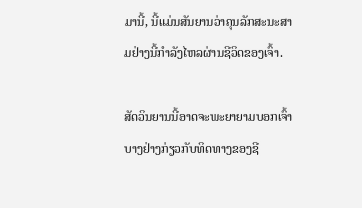ມານີ້, ນີ້ແມ່ນສັນຍານວ່າຄຸນລັກສະນະສາມຢ່າງນີ້ກໍາລັງໄຫລຜ່ານຊີວິດຂອງເຈົ້າ.

ສັດວິນຍານນີ້ອາດຈະພະຍາຍາມບອກເຈົ້າບາງຢ່າງກ່ຽວກັບທິດທາງຂອງຊີ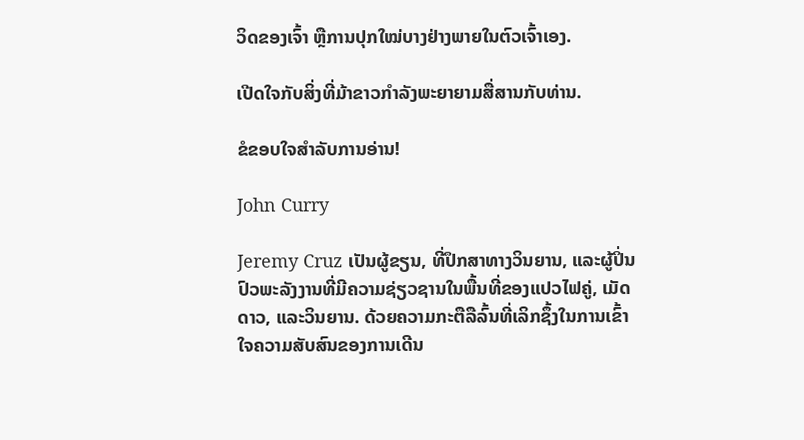ວິດຂອງເຈົ້າ ຫຼືການປຸກໃໝ່ບາງຢ່າງພາຍໃນຕົວເຈົ້າເອງ.

ເປີດໃຈກັບສິ່ງທີ່ມ້າຂາວກຳລັງພະຍາຍາມສື່ສານກັບທ່ານ.

ຂໍຂອບໃຈສຳລັບການອ່ານ!

John Curry

Jeremy Cruz ເປັນຜູ້ຂຽນ, ທີ່ປຶກສາທາງວິນຍານ, ແລະຜູ້ປິ່ນປົວພະລັງງານທີ່ມີຄວາມຊ່ຽວຊານໃນພື້ນທີ່ຂອງແປວໄຟຄູ່, ເມັດດາວ, ແລະວິນຍານ. ດ້ວຍຄວາມກະຕືລືລົ້ນທີ່ເລິກຊຶ້ງໃນການເຂົ້າໃຈຄວາມສັບສົນຂອງການເດີນ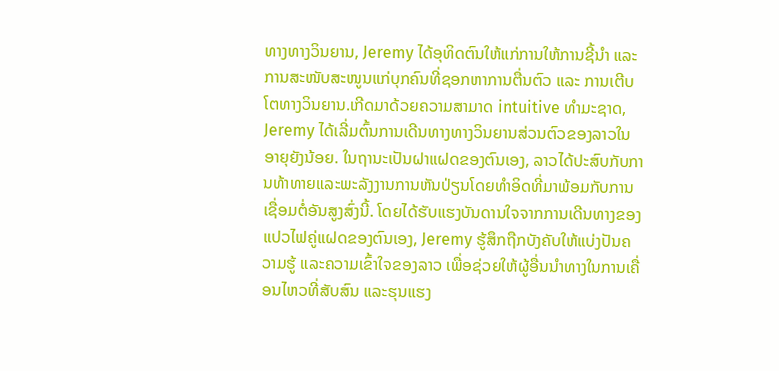ທາງທາງວິນຍານ, Jeremy ໄດ້ອຸທິດຕົນໃຫ້ແກ່ການໃຫ້ການຊີ້ນຳ ແລະ ການສະໜັບສະໜູນແກ່ບຸກຄົນທີ່ຊອກຫາການຕື່ນຕົວ ແລະ ການເຕີບໂຕທາງວິນຍານ.ເກີດມາດ້ວຍຄວາມສາມາດ intuitive ທໍາມະຊາດ, Jeremy ໄດ້ເລີ່ມຕົ້ນການເດີນທາງທາງວິນຍານສ່ວນຕົວຂອງລາວໃນອາຍຸຍັງນ້ອຍ. ໃນຖານະເປັນຝາແຝດຂອງຕົນເອງ, ລາວໄດ້ປະສົບກັບການທ້າທາຍແລະພະລັງງານການຫັນປ່ຽນໂດຍທໍາອິດທີ່ມາພ້ອມກັບການເຊື່ອມຕໍ່ອັນສູງສົ່ງນີ້. ໂດຍໄດ້ຮັບແຮງບັນດານໃຈຈາກການເດີນທາງຂອງແປວໄຟຄູ່ແຝດຂອງຕົນເອງ, Jeremy ຮູ້ສຶກຖືກບັງຄັບໃຫ້ແບ່ງປັນຄວາມຮູ້ ແລະຄວາມເຂົ້າໃຈຂອງລາວ ເພື່ອຊ່ວຍໃຫ້ຜູ້ອື່ນນໍາທາງໃນການເຄື່ອນໄຫວທີ່ສັບສົນ ແລະຮຸນແຮງ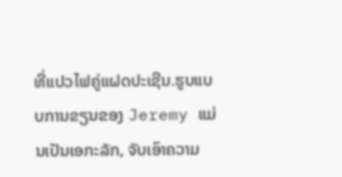ທີ່ແປວໄຟຄູ່ແຝດປະເຊີນ.ຮູບແບບການຂຽນຂອງ Jeremy ແມ່ນເປັນເອກະລັກ, ຈັບເອົາຄວາມ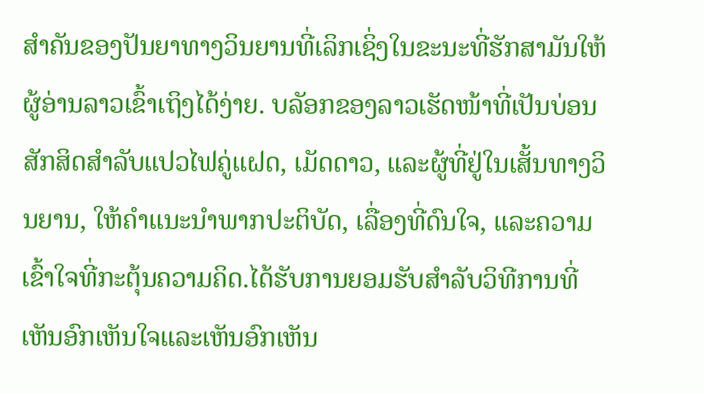ສໍາຄັນຂອງປັນຍາທາງວິນຍານທີ່ເລິກເຊິ່ງໃນຂະນະທີ່ຮັກສາມັນໃຫ້ຜູ້ອ່ານລາວເຂົ້າເຖິງໄດ້ງ່າຍ. ບລັອກຂອງລາວເຮັດໜ້າທີ່ເປັນບ່ອນສັກສິດສຳລັບແປວໄຟຄູ່ແຝດ, ເມັດດາວ, ແລະຜູ້ທີ່ຢູ່ໃນເສັ້ນທາງວິນຍານ, ໃຫ້ຄໍາແນະນໍາພາກປະຕິບັດ, ເລື່ອງທີ່ດົນໃຈ, ແລະຄວາມເຂົ້າໃຈທີ່ກະຕຸ້ນຄວາມຄິດ.ໄດ້ຮັບການຍອມຮັບສໍາລັບວິທີການທີ່ເຫັນອົກເຫັນໃຈແລະເຫັນອົກເຫັນ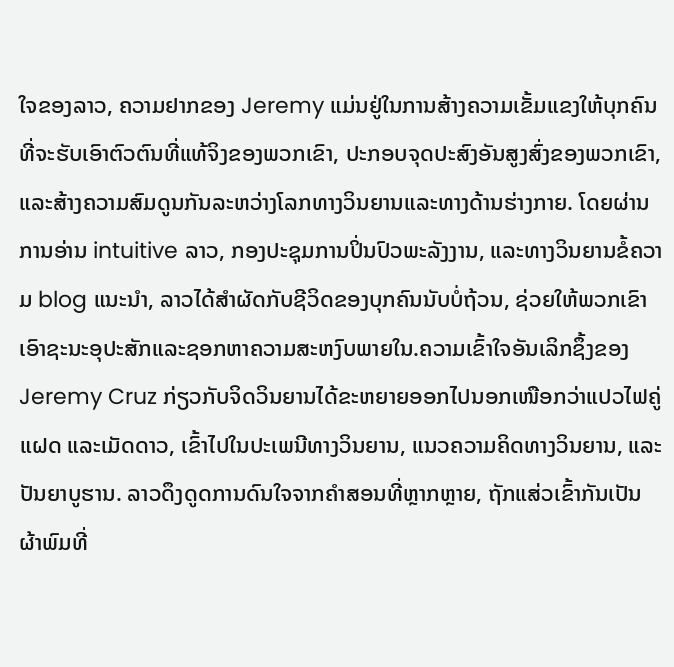ໃຈຂອງລາວ, ຄວາມຢາກຂອງ Jeremy ແມ່ນຢູ່ໃນການສ້າງຄວາມເຂັ້ມແຂງໃຫ້ບຸກຄົນທີ່ຈະຮັບເອົາຕົວຕົນທີ່ແທ້ຈິງຂອງພວກເຂົາ, ປະກອບຈຸດປະສົງອັນສູງສົ່ງຂອງພວກເຂົາ, ແລະສ້າງຄວາມສົມດູນກັນລະຫວ່າງໂລກທາງວິນຍານແລະທາງດ້ານຮ່າງກາຍ. ໂດຍຜ່ານການອ່ານ intuitive ລາວ, ກອງປະຊຸມການປິ່ນປົວພະລັງງານ, ແລະທາງວິນຍານຂໍ້ຄວາມ blog ແນະນໍາ, ລາວໄດ້ສໍາຜັດກັບຊີວິດຂອງບຸກຄົນນັບບໍ່ຖ້ວນ, ຊ່ວຍໃຫ້ພວກເຂົາເອົາຊະນະອຸປະສັກແລະຊອກຫາຄວາມສະຫງົບພາຍໃນ.ຄວາມເຂົ້າໃຈອັນເລິກຊຶ້ງຂອງ Jeremy Cruz ກ່ຽວກັບຈິດວິນຍານໄດ້ຂະຫຍາຍອອກໄປນອກເໜືອກວ່າແປວໄຟຄູ່ແຝດ ແລະເມັດດາວ, ເຂົ້າໄປໃນປະເພນີທາງວິນຍານ, ແນວຄວາມຄິດທາງວິນຍານ, ແລະປັນຍາບູຮານ. ລາວດຶງດູດການດົນໃຈຈາກຄຳສອນທີ່ຫຼາກຫຼາຍ, ຖັກແສ່ວເຂົ້າກັນເປັນຜ້າພົມທີ່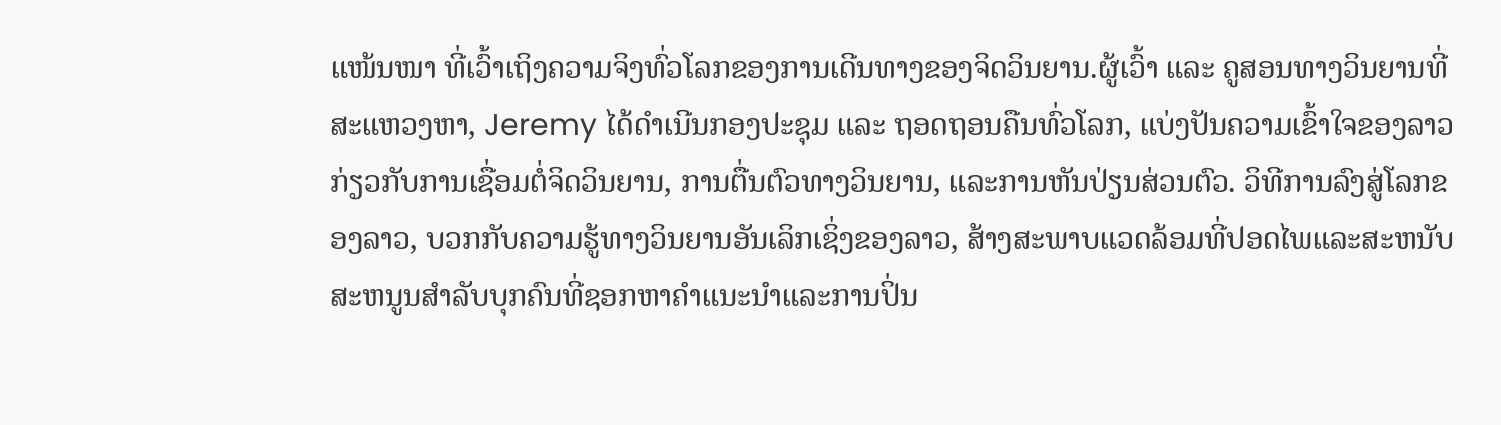ແໜ້ນໜາ ທີ່ເວົ້າເຖິງຄວາມຈິງທົ່ວໂລກຂອງການເດີນທາງຂອງຈິດວິນຍານ.ຜູ້ເວົ້າ ແລະ ຄູສອນທາງວິນຍານທີ່ສະແຫວງຫາ, Jeremy ໄດ້ດໍາເນີນກອງປະຊຸມ ແລະ ຖອດຖອນຄືນທົ່ວໂລກ, ແບ່ງປັນຄວາມເຂົ້າໃຈຂອງລາວກ່ຽວກັບການເຊື່ອມຕໍ່ຈິດວິນຍານ, ການຕື່ນຕົວທາງວິນຍານ, ແລະການຫັນປ່ຽນສ່ວນຕົວ. ວິທີການລົງສູ່ໂລກຂອງລາວ, ບວກກັບຄວາມຮູ້ທາງວິນຍານອັນເລິກເຊິ່ງຂອງລາວ, ສ້າງສະພາບແວດລ້ອມທີ່ປອດໄພແລະສະຫນັບສະຫນູນສໍາລັບບຸກຄົນທີ່ຊອກຫາຄໍາແນະນໍາແລະການປິ່ນ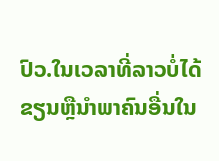ປົວ.ໃນເວລາທີ່ລາວບໍ່ໄດ້ຂຽນຫຼືນໍາພາຄົນອື່ນໃນ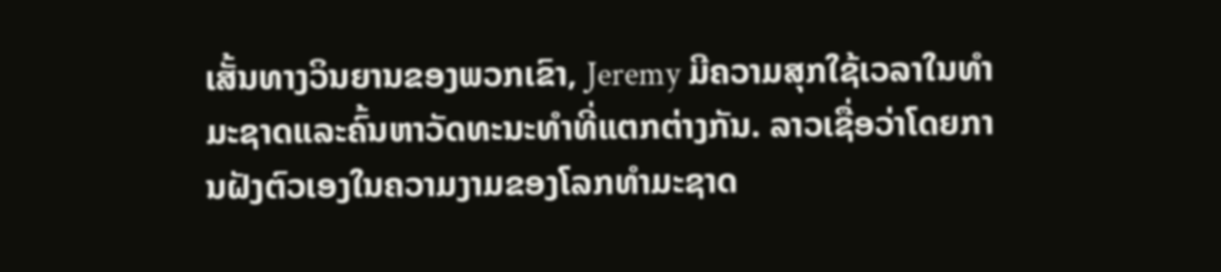ເສັ້ນທາງວິນຍານຂອງພວກເຂົາ, Jeremy ມີຄວາມສຸກໃຊ້ເວລາໃນທໍາມະຊາດແລະຄົ້ນຫາວັດທະນະທໍາທີ່ແຕກຕ່າງກັນ. ລາວເຊື່ອວ່າໂດຍການຝັງຕົວເອງໃນຄວາມງາມຂອງໂລກທໍາມະຊາດ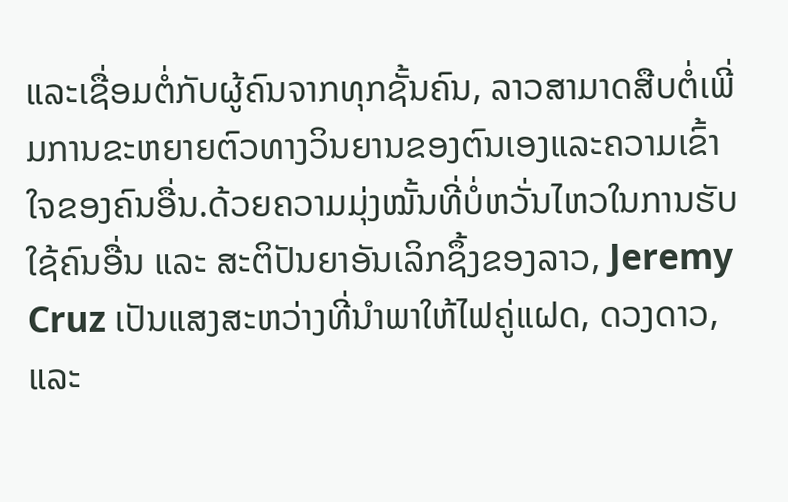ແລະເຊື່ອມຕໍ່ກັບຜູ້ຄົນຈາກທຸກຊັ້ນຄົນ, ລາວສາມາດສືບຕໍ່ເພີ່ມການຂະຫຍາຍຕົວທາງວິນຍານຂອງຕົນເອງແລະຄວາມເຂົ້າໃຈຂອງຄົນອື່ນ.ດ້ວຍຄວາມມຸ່ງໝັ້ນທີ່ບໍ່ຫວັ່ນໄຫວໃນການຮັບໃຊ້ຄົນອື່ນ ແລະ ສະຕິປັນຍາອັນເລິກຊຶ້ງຂອງລາວ, Jeremy Cruz ເປັນແສງສະຫວ່າງທີ່ນຳພາໃຫ້ໄຟຄູ່ແຝດ, ດວງດາວ, ແລະ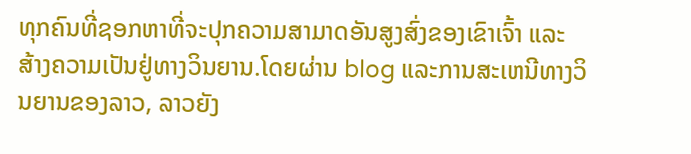ທຸກຄົນທີ່ຊອກຫາທີ່ຈະປຸກຄວາມສາມາດອັນສູງສົ່ງຂອງເຂົາເຈົ້າ ແລະ ສ້າງຄວາມເປັນຢູ່ທາງວິນຍານ.ໂດຍຜ່ານ blog ແລະການສະເຫນີທາງວິນຍານຂອງລາວ, ລາວຍັງ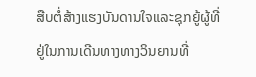ສືບຕໍ່ສ້າງແຮງບັນດານໃຈແລະຊຸກຍູ້ຜູ້ທີ່ຢູ່ໃນການເດີນທາງທາງວິນຍານທີ່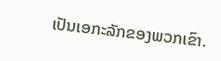ເປັນເອກະລັກຂອງພວກເຂົາ.